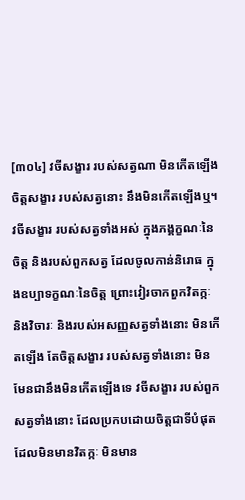[៣០៤] វចីសង្ខារ របស់សត្វណា មិនកើតឡើង ចិត្តសង្ខារ របស់សត្វនោះ នឹងមិនកើតឡើងឬ។ វចីសង្ខារ របស់សត្វទាំងអស់ ក្នុងភង្គក្ខណៈនៃចិត្ត និងរបស់ពួកសត្វ ដែលចូលកាន់និរោធ ក្នុងឧប្បាទក្ខណៈនៃចិត្ត ព្រោះវៀរចាកពួកវិតក្កៈ និងវិចារៈ និងរបស់អសញ្ញសត្វទាំងនោះ មិនកើតឡើង តែចិត្តសង្ខារ របស់សត្វទាំងនោះ មិនមែនជានឹងមិនកើតឡើងទេ វចីសង្ខារ របស់ពួកសត្វទាំងនោះ ដែលប្រកបដោយចិត្តជាទីបំផុត ដែលមិនមានវិតក្កៈ មិនមាន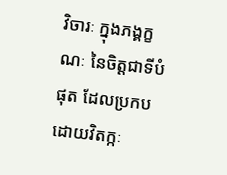វិចារៈ ក្នុងភង្គក្ខណៈ នៃចិត្តជាទីបំផុត ដែលប្រកបដោយវិតក្កៈ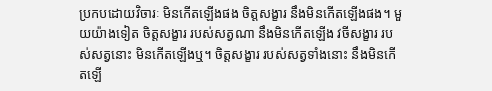ប្រកបដោយវិចារៈ មិនកើតឡើងផង ចិត្តសង្ខារ នឹងមិនកើតឡើងផង។ មួយយ៉ាងទៀត ចិត្តសង្ខារ របស់សត្វណា នឹងមិនកើតឡើង វចីសង្ខារ របស់សត្វនោះ មិនកើតឡើងឬ។ ចិត្តសង្ខារ របស់សត្វទាំងនោះ នឹងមិនកើតឡើ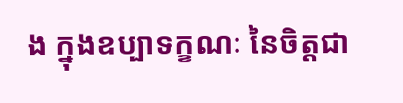ង ក្នុងឧប្បាទក្ខណៈ នៃចិត្តជា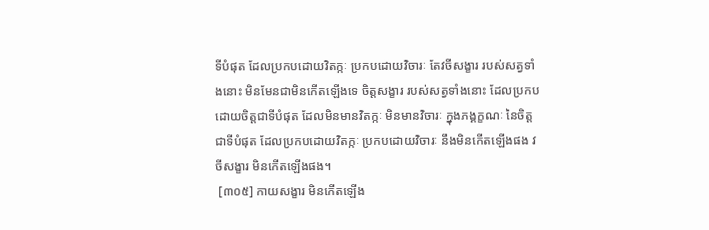ទីបំផុត ដែលប្រកបដោយវិតក្កៈ ប្រកបដោយវិចារៈ តែវចីសង្ខារ របស់សត្វទាំងនោះ មិនមែនជាមិនកើតឡើងទេ ចិត្តសង្ខារ របស់សត្វទាំងនោះ ដែលប្រកបដោយចិត្តជាទីបំផុត ដែលមិនមានវិតក្កៈ មិនមានវិចារៈ ក្នុងភង្គក្ខណៈ នៃចិត្តជាទីបំផុត ដែលប្រកបដោយវិតក្កៈ ប្រកបដោយវិចារៈ នឹងមិនកើតឡើងផង វចីសង្ខារ មិនកើតឡើងផង។
 [៣០៥] កាយសង្ខារ មិនកើតឡើង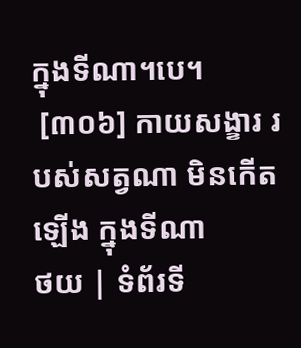ក្នុងទីណា។បេ។
 [៣០៦] កាយសង្ខារ របស់សត្វណា មិនកើតឡើង ក្នុងទីណា
ថយ | ទំព័រទី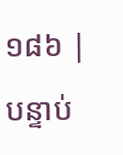១៨៦ | បន្ទាប់